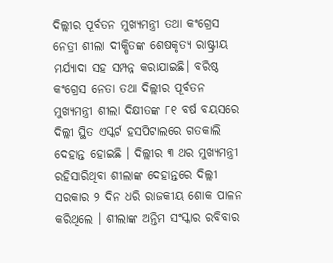ଦିଲ୍ଲୀର ପୂର୍ବତନ ମୁଖ୍ୟମନ୍ତ୍ରୀ ତଥା କଂଗ୍ରେସ ନେତ୍ରୀ ଶୀଲା ଦୀକ୍ଷିତଙ୍କ ଶେଷକୃତ୍ୟ ରାଷ୍ଟ୍ରୀୟ ମର୍ଯ୍ୟାଦା ସହ ସମ୍ପନ୍ନ କରାଯାଇଛି। ବରିଷ୍ଠ କଂଗ୍ରେସ ନେତା ତଥା ଦିଲ୍ଲୀର ପୂର୍ବତନ ମୁଖ୍ୟମନ୍ତ୍ରୀ ଶୀଲା ଦିକ୍ଷୀତଙ୍କ ୮୧ ବର୍ଷ ବୟସରେ ଦିଲ୍ଲୀ ସ୍ଥିତ ଏସ୍କର୍ଟ ହସପିଟାଲରେ ଗତକାଲି ଦେହାନ୍ତ ହୋଇଛି । ଦିଲ୍ଲୀର ୩ ଥର ମୁଖ୍ୟମନ୍ତ୍ରୀ ରହିସାରିଥିବା ଶୀଲାଙ୍କ ଦେହାନ୍ତରେ ଦିଲ୍ଲୀ ସରକାର ୨ ଦିନ ଧରି ରାଜକୀୟ ଶୋକ ପାଳନ କରିଥିଲେ । ଶୀଲାଙ୍କ ଅନ୍ତିମ ସଂସ୍କାର ରବିବାର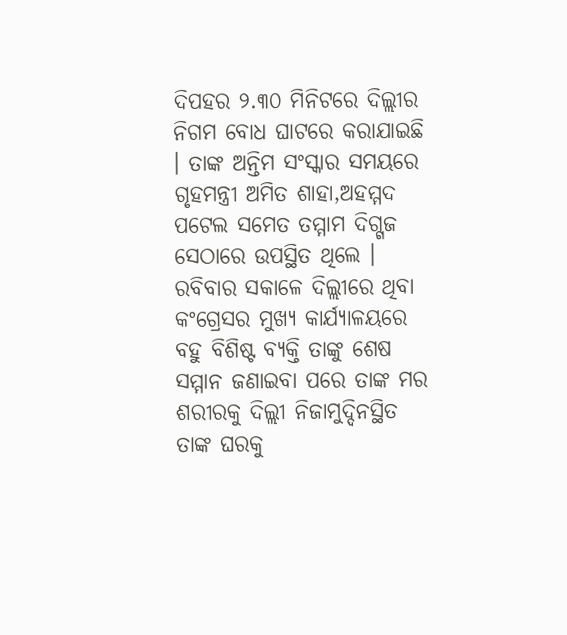ଦିପହର ୨.୩୦ ମିନିଟରେ ଦିଲ୍ଲୀର ନିଗମ ବୋଧ ଘାଟରେ କରାଯାଇଛି । ତାଙ୍କ ଅନ୍ତିମ ସଂସ୍କାର ସମୟରେ ଗୃହମନ୍ତ୍ରୀ ଅମିତ ଶାହା,ଅହମ୍ମଦ ପଟେଲ ସମେତ ତମ୍ମାମ ଦିଗ୍ଗଜ ସେଠାରେ ଉପସ୍ଥିତ ଥିଲେ । ରବିବାର ସକାଳେ ଦିଲ୍ଲୀରେ ଥିବା କଂଗ୍ରେସର ମୁଖ୍ୟ କାର୍ଯ୍ୟାଳୟରେ ବହୁ ବିଶିଷ୍ଟ ବ୍ୟକ୍ତି ତାଙ୍କୁ ଶେଷ ସମ୍ମାନ ଜଣାଇବା ପରେ ତାଙ୍କ ମର ଶରୀରକୁ ଦିଲ୍ଲୀ ନିଜାମୁଦ୍ଦିନସ୍ଥିତ ତାଙ୍କ ଘରକୁ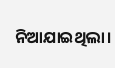ନିଆଯାଇଥିଲା।